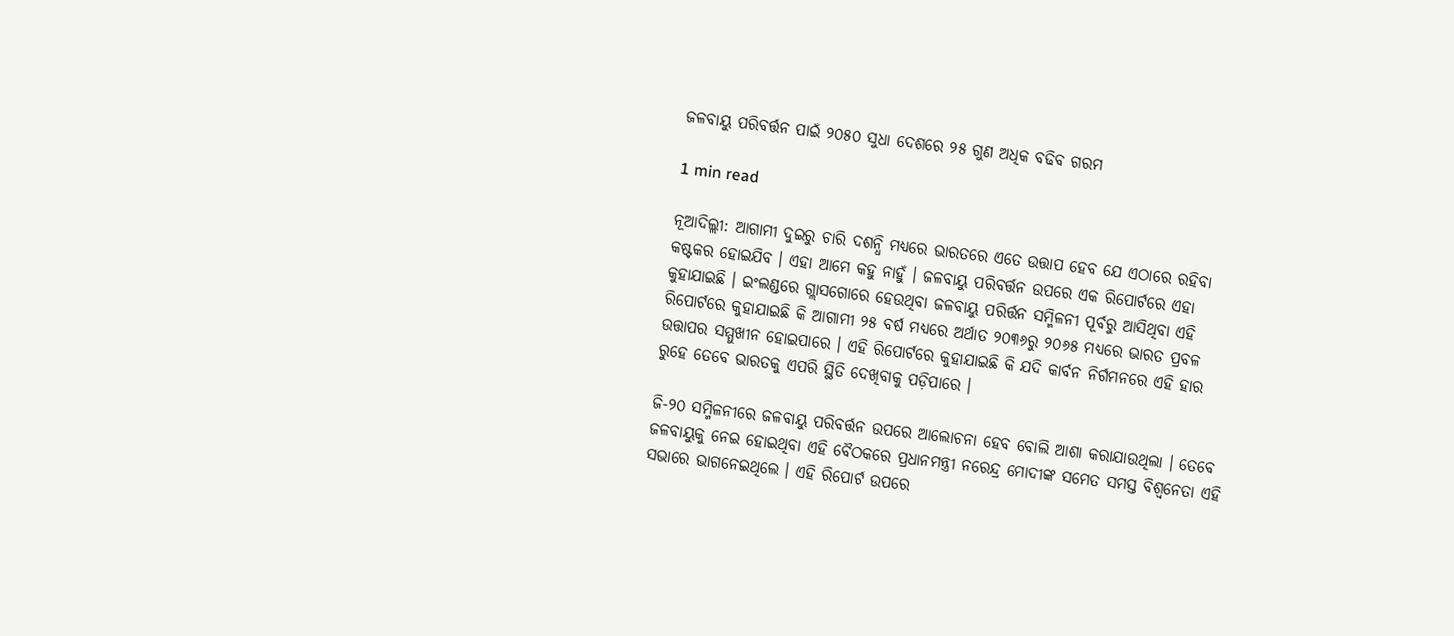ଜଳବାୟୁ ପରିବର୍ତ୍ତନ ପାଇଁ ୨୦୫୦ ସୁଧା ଦେଶରେ ୨୫ ଗୁଣ ଅଧିକ ବଢିବ ଗରମ

1 min read

ନୂଆଦିଲ୍ଲୀ: ଆଗାମୀ ଦୁଇରୁ ଚାରି ଦଶନ୍ଧି ମଧ୍ୟରେ ଭାରତରେ ଏତେ ଉତ୍ତାପ ହେବ ଯେ ଏଠାରେ ରହିବା କଷ୍ଟକର ହୋଇଯିବ । ଏହା ଆମେ କହୁ ନାହୁଁ । ଜଳବାୟୁ ପରିବର୍ତ୍ତନ ଉପରେ ଏକ ରିପୋର୍ଟରେ ଏହା କୁହାଯାଇଛି । ଇଂଲଣ୍ଡରେ ଗ୍ଲାସଗୋରେ ହେଉଥିବା ଜଳବାୟୁ ପରିର୍ତ୍ତନ ସମ୍ମିଳନୀ ପୂର୍ବରୁ ଆସିଥିବା ଏହି ରିପୋର୍ଟରେ କୁହାଯାଇଛି କି ଆଗାମୀ ୨୫ ବର୍ଷ ମଧ୍ୟରେ ଅର୍ଥାତ ୨୦୩୬ରୁ ୨୦୬୫ ମଧ୍ୟରେ ଭାରତ ପ୍ରବଳ ଉତ୍ତାପର ସମ୍ମୁଖୀନ ହୋଇପାରେ । ଏହି ରିପୋର୍ଟରେ କୁହାଯାଇଛି କି ଯଦି କାର୍ବନ ନିର୍ଗମନରେ ଏହି ହାର ରୁହେ ତେବେ ଭାରତକୁ ଏପରି ସ୍ଥିତି ଦେଖିବାକୁ ପଡ଼ିପାରେ ।

ଜି-୨୦ ସମ୍ମିଳନୀରେ ଜଳବାୟୁ ପରିବର୍ତ୍ତନ ଉପରେ ଆଲୋଚନା ହେବ ବୋଲି ଆଶା କରାଯାଉଥିଲା । ତେବେ ଜଳବାୟୁକୁ ନେଇ ହୋଇଥିବା ଏହି ବୈଠକରେ ପ୍ରଧାନମନ୍ତ୍ରୀ ନରେନ୍ଦ୍ର ମୋଦୀଙ୍କ ସମେତ ସମସ୍ତ ବିଶ୍ବନେତା ଏହି ସଭାରେ ଭାଗନେଇଥିଲେ । ଏହି ରିପୋର୍ଟ ଉପରେ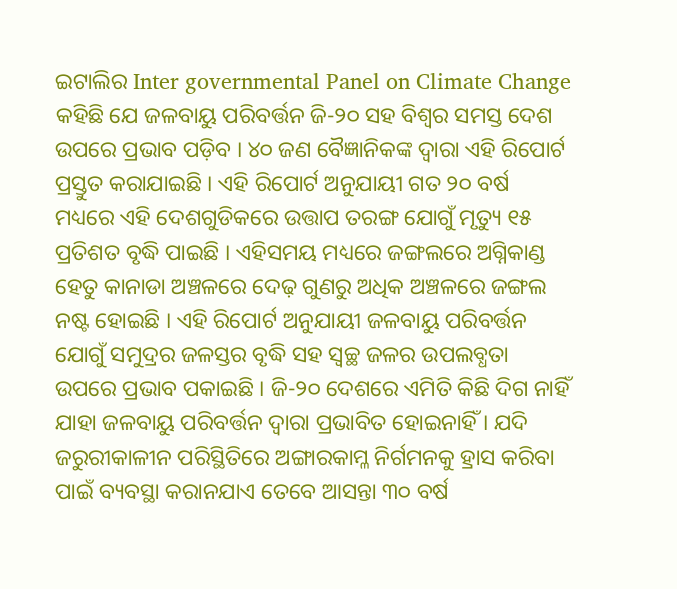ଇଟାଲିର Inter governmental Panel on Climate Change କହିଛି ଯେ ଜଳବାୟୁ ପରିବର୍ତ୍ତନ ଜି-୨୦ ସହ ବିଶ୍ବର ସମସ୍ତ ଦେଶ ଉପରେ ପ୍ରଭାବ ପଡ଼ିବ । ୪୦ ଜଣ ବୈଜ୍ଞାନିକଙ୍କ ଦ୍ବାରା ଏହି ରିପୋର୍ଟ ପ୍ରସ୍ତୁତ କରାଯାଇଛି । ଏହି ରିପୋର୍ଟ ଅନୁଯାୟୀ ଗତ ୨୦ ବର୍ଷ ମଧ୍ୟରେ ଏହି ଦେଶଗୁଡିକରେ ଉତ୍ତାପ ତରଙ୍ଗ ଯୋଗୁଁ ମୃତ୍ୟୁ ୧୫ ପ୍ରତିଶତ ବୃଦ୍ଧି ପାଇଛି । ଏହିସମୟ ମଧ୍ୟରେ ଜଙ୍ଗଲରେ ଅଗ୍ନିକାଣ୍ଡ ହେତୁ କାନାଡା ଅଞ୍ଚଳରେ ଦେଢ଼ ଗୁଣରୁ ଅଧିକ ଅଞ୍ଚଳରେ ଜଙ୍ଗଲ ନଷ୍ଟ ହୋଇଛି । ଏହି ରିପୋର୍ଟ ଅନୁଯାୟୀ ଜଳବାୟୁ ପରିବର୍ତ୍ତନ ଯୋଗୁଁ ସମୁଦ୍ରର ଜଳସ୍ତର ବୃଦ୍ଧି ସହ ସ୍ବଚ୍ଛ ଜଳର ଉପଲବ୍ଧତା ଉପରେ ପ୍ରଭାବ ପକାଇଛି । ଜି-୨୦ ଦେଶରେ ଏମିତି କିଛି ଦିଗ ନାହିଁ ଯାହା ଜଳବାୟୁ ପରିବର୍ତ୍ତନ ଦ୍ବାରା ପ୍ରଭାବିତ ହୋଇନାହିଁ । ଯଦି ଜରୁରୀକାଳୀନ ପରିସ୍ଥିତିରେ ଅଙ୍ଗାରକାମ୍ଳ ନିର୍ଗମନକୁ ହ୍ରାସ କରିବା ପାଇଁ ବ୍ୟବସ୍ଥା କରାନଯାଏ ତେବେ ଆସନ୍ତା ୩୦ ବର୍ଷ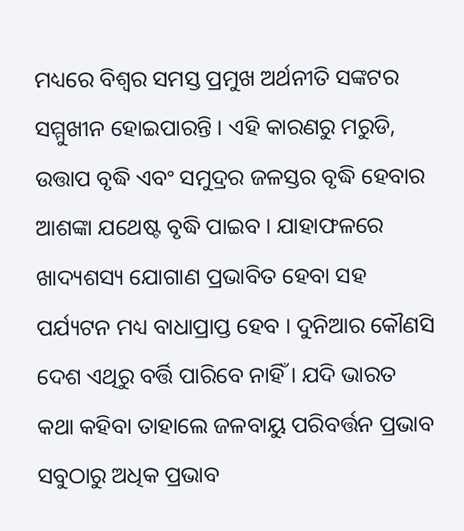ମଧ୍ୟରେ ବିଶ୍ବର ସମସ୍ତ ପ୍ରମୁଖ ଅର୍ଥନୀତି ସଙ୍କଟର ସମ୍ମୁଖୀନ ହୋଇପାରନ୍ତି । ଏହି କାରଣରୁ ମରୁଡି, ଉତ୍ତାପ ବୃଦ୍ଧି ଏବଂ ସମୁଦ୍ରର ଜଳସ୍ତର ବୃଦ୍ଧି ହେବାର ଆଶଙ୍କା ଯଥେଷ୍ଟ ବୃଦ୍ଧି ପାଇବ । ଯାହାଫଳରେ ଖାଦ୍ୟଶସ୍ୟ ଯୋଗାଣ ପ୍ରଭାବିତ ହେବା ସହ ପର୍ଯ୍ୟଟନ ମଧ୍ୟ ବାଧାପ୍ରାପ୍ତ ହେବ । ଦୁନିଆର କୌଣସି ଦେଶ ଏଥିରୁ ବର୍ତ୍ତି ପାରିବେ ନାହିଁ । ଯଦି ଭାରତ କଥା କହିବା ତାହାଲେ ଜଳବାୟୁ ପରିବର୍ତ୍ତନ ପ୍ରଭାବ ସବୁଠାରୁ ଅଧିକ ପ୍ରଭାବ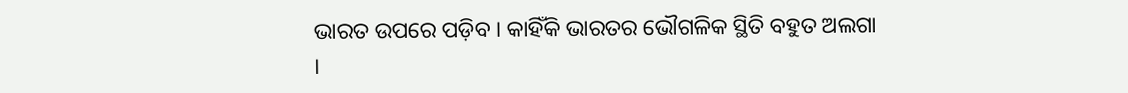ଭାରତ ଉପରେ ପଡ଼ିବ । କାହିଁକି ଭାରତର ଭୌଗଳିକ ସ୍ଥିତି ବହୁତ ଅଲଗା ।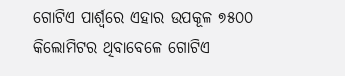ଗୋଟିଏ ପାର୍ଶ୍ବରେ ଏହାର ଉପକୂଳ ୭୫୦୦ କିଲୋମିଟର ଥିବାବେଳେ ଗୋଟିଏ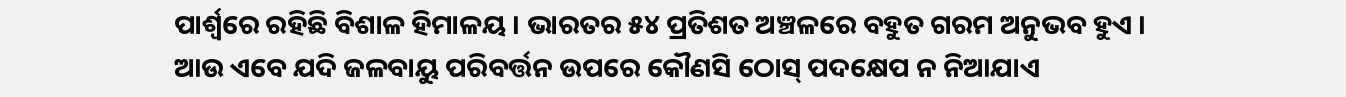ପାର୍ଶ୍ବରେ ରହିଛି ବିଶାଳ ହିମାଳୟ । ଭାରତର ୫୪ ପ୍ରତିଶତ ଅଞ୍ଚଳରେ ବହୁତ ଗରମ ଅନୁଭବ ହୁଏ । ଆଉ ଏବେ ଯଦି ଜଳବାୟୁ ପରିବର୍ତ୍ତନ ଉପରେ କୌଣସି ଠୋସ୍ ପଦକ୍ଷେପ ନ ନିଆଯାଏ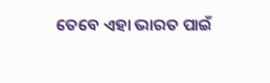ତେବେ ଏହା ଭାରତ ପାଇଁ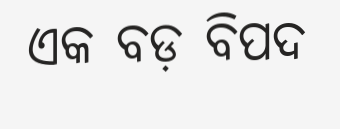ଏକ ବଡ଼ ବିପଦ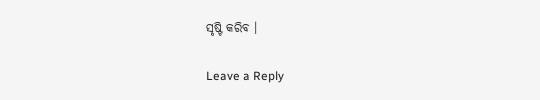ସୃଷ୍ଟି କରିବ ।

Leave a Reply